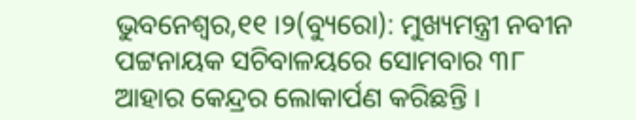ଭୁବନେଶ୍ୱର,୧୧ ।୨(ବ୍ୟୁରୋ): ମୁଖ୍ୟମନ୍ତ୍ରୀ ନବୀନ ପଟ୍ଟନାୟକ ସଚିବାଳୟରେ ସୋମବାର ୩୮ ଆହାର କେନ୍ଦ୍ରର ଲୋକାର୍ପଣ କରିଛନ୍ତି ।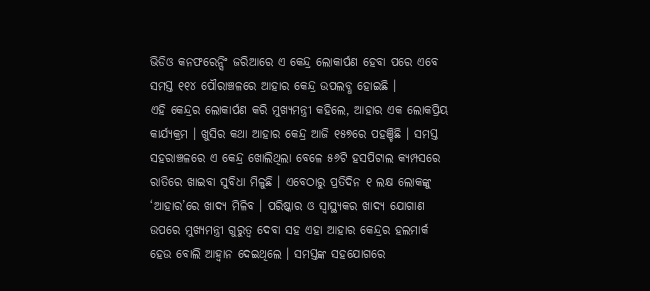ଭିଡିଓ କନଫରେନ୍ସିଂ ଜରିଆରେ ଏ କେନ୍ଦ୍ର ଲୋକାର୍ପଣ ହେବା ପରେ ଏବେ ସମସ୍ତ ୧୧୪ ପୌରାଞ୍ଚଳରେ ଆହାର କେନ୍ଦ୍ର ଉପଲବ୍ଧ ହୋଇଛି ।
ଏହି କେନ୍ଦ୍ରର ଲୋକାର୍ପଣ କରି ମୁଖ୍ୟମନ୍ତ୍ରୀ କହିଲେ, ଆହାର ଏକ ଲୋକପ୍ରିୟ କାର୍ଯ୍ୟକ୍ରମ । ଖୁସିର କଥା ଆହାର କେନ୍ଦ୍ର ଆଜି ୧୫୭ରେ ପହଞ୍ଚିଛି । ସମସ୍ତ ସହରାଞ୍ଚଳରେ ଏ କେନ୍ଦ୍ର ଖୋଲିଥିଲା ବେଳେ ୫୬ଟି ହସପିଟାଲ କ୍ୟମ୍ପସରେ ରାତିରେ ଖାଇବା ସୁବିଧା ମିଳୁଛି । ଏବେଠାରୁ ପ୍ରତିଦିନ ୧ ଲକ୍ଷ ଲୋକଙ୍କୁ ‘ଆହାର’ରେ ଖାଦ୍ୟ ମିଳିବ । ପରିଷ୍କାର ଓ ସ୍ୱାସ୍ଥ୍ୟକର ଖାଦ୍ୟ ଯୋଗାଣ ଉପରେ ମୁଖ୍ୟମନ୍ତ୍ରୀ ଗୁରୁତ୍ୱ ଦେବା ସହ ଏହା ଆହାର କେନ୍ଦ୍ରର ହଲମାର୍କ ହେଉ ବୋଲି ଆହ୍ୱାନ ଦେଇଥିଲେ । ସମସ୍ତଙ୍କ ସହଯୋଗରେ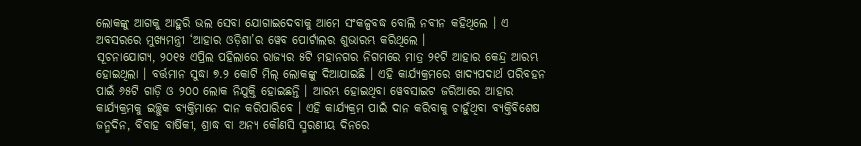ଲୋକଙ୍କୁ ଆଗକୁ ଆହୁରି ଭଲ ସେବା ଯୋଗାଇଦେବାକୁ ଆମେ ସଂକଳ୍ପବଦ୍ଧ ବୋଲି ନବୀନ କହିଥିଲେ । ଏ ଅବସରରେ ମୁଖ୍ୟମନ୍ତ୍ରୀ ‘ଆହାର ଓଡ଼ିଶା’ର ୱେବ ପୋର୍ଟାଲର ଶୁଭାରମ୍ଭ କରିଥିଲେ ।
ସୂଚନାଯୋଗ୍ୟ, ୨୦୧୫ ଏପ୍ରିଲ ପହିଲାରେ ରାଜ୍ୟର ୫ଟି ମହାନଗର ନିଗମରେ ମାତ୍ର ୨୧ଟି ଆହାର କେନ୍ଦ୍ର ଆରମ୍ଭ ହୋଇଥିଲା । ବର୍ତ୍ତମାନ ସୁଦ୍ଧା ୭.୨ କୋଟି ମିଲ୍ ଲୋକଙ୍କୁ ଦିଆଯାଇଛି । ଏହି କାର୍ଯ୍ୟକ୍ରମରେ ଖାଦ୍ୟପଦାର୍ଥ ପରିବହନ ପାଇଁ ୬୫ଟି ଗାଡ଼ି ଓ ୨୦୦ ଲୋକ ନିଯୁକ୍ତି ହୋଇଛନ୍ତି । ଆରମ୍ଭ ହୋଇଥିବା ୱେବସାଇଟ ଜରିଆରେ ଆହାର କାର୍ଯ୍ୟକ୍ରମକୁ ଇଚ୍ଛୁକ ବ୍ୟକ୍ତିମାନେ ଦାନ କରିପାରିବେ । ଏହି କାର୍ଯ୍ୟକ୍ରମ ପାଇଁ ଦାନ କରିବାକୁ ଚାହୁଁଥିବା ବ୍ୟକ୍ତିବିଶେଷ ଜନ୍ମଦିନ, ବିବାହ ବାର୍ଷିକୀ, ଶ୍ରାଦ୍ଧ ବା ଅନ୍ୟ କୌଣସି ସ୍ମରଣୀୟ ଦିନରେ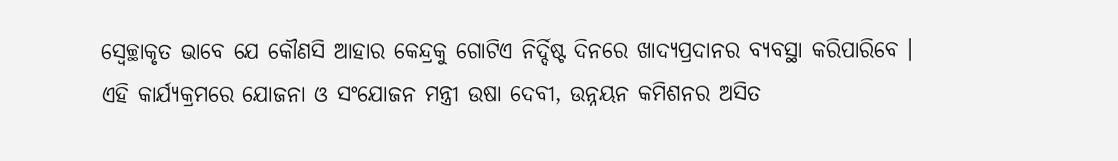ସ୍ୱେଚ୍ଛାକୃତ ଭାବେ ଯେ କୌଣସି ଆହାର କେନ୍ଦ୍ରକୁ ଗୋଟିଏ ନିର୍ଦ୍ଦିଷ୍ଟ ଦିନରେ ଖାଦ୍ୟପ୍ରଦାନର ବ୍ୟବସ୍ଥା କରିପାରିବେ ।
ଏହି କାର୍ଯ୍ୟକ୍ରମରେ ଯୋଜନା ଓ ସଂଯୋଜନ ମନ୍ତ୍ରୀ ଉଷା ଦେବୀ, ଉନ୍ନୟନ କମିଶନର ଅସିତ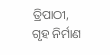ତ୍ରିପାଠୀ, ଗୃହ ନିର୍ମାଣ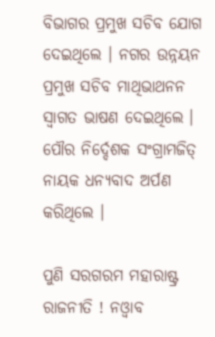ବିଭାଗର ପ୍ରମୁଖ ସଚିବ ଯୋଗ ଦେଇଥିଲେ । ନଗର ଉନ୍ନୟନ ପ୍ରମୁଖ ସଚିବ ମାଥିଭାଥନନ ସ୍ୱାଗତ ଭାଷଣ ଦେଇଥିଲେ । ପୌର ନିର୍ଦ୍ଦେଶକ ସଂଗ୍ରାମଜିତ୍ ନାୟକ ଧନ୍ୟବାଦ ଅର୍ପଣ କରିଥିଲେ ।

ପୁଣି ସରଗରମ ମହାରାଷ୍ଟ୍ର ରାଜନୀତି ! ନଓ୍ବାବ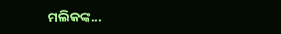ମଲିକଙ୍କ...